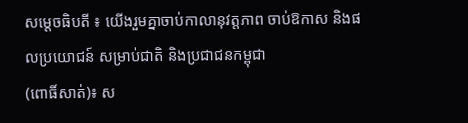សម្ដេចធិបតី ៖ យើងរួមគ្នាចាប់កាលានុវត្តភាព ចាប់ឱកាស និងផលប្រយោជន៍ សម្រាប់ជាតិ និងប្រជាជនកម្ពុជា
(ពោធិ៍សាត់)៖ ស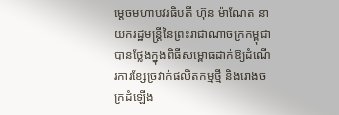ម្តេចមហាបវរធិបតី ហ៊ុន ម៉ាណែត នាយករដ្ឋមន្ត្រីនៃព្រះរាជាណាចក្រកម្ពុជា បានថ្លែងក្នុងពិធីសម្ពោធដាក់ឱ្យដំណើរការខ្សែច្រវាក់ផលិតកម្មថ្មី និងរោងចក្រដំឡើង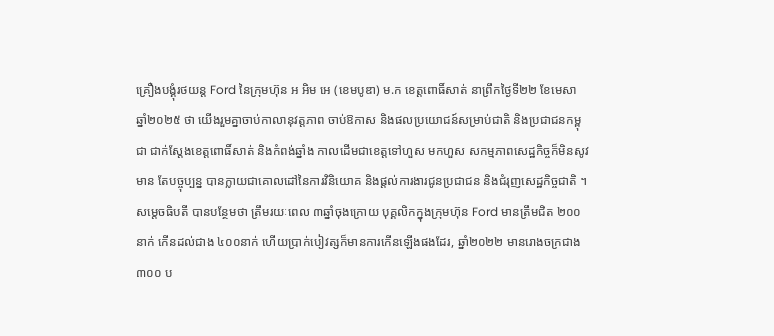គ្រឿងបង្គុំរថយន្ត Ford នៃក្រុមហ៊ុន អ អិម អេ (ខេមបូឌា) ម.ក ខេត្តពោធិ៍សាត់ នាព្រឹកថ្ងៃទី២២ ខែមេសា ឆ្នាំ២០២៥ ថា យើងរួមគ្នាចាប់កាលានុវត្តភាព ចាប់ឱកាស និងផលប្រយោជន៍សម្រាប់ជាតិ និងប្រជាជនកម្ពុជា ជាក់ស្តែងខេត្តពោធិ៍សាត់ និងកំពង់ឆ្នាំង កាលដើមជាខេត្តទៅហួស មកហួស សកម្មភាពសេដ្ឋកិច្ចក៏មិនសូវមាន តែបច្ចុប្បន្ន បានក្លាយជាគោលដៅនៃការវិនិយោគ និងផ្តល់ការងារជូនប្រជាជន និងជំរុញសេដ្ឋកិច្ចជាតិ ។
សម្តេចធិបតី បានបន្ថែមថា ត្រឹមរយៈពេល ៣ឆ្នាំចុងក្រោយ បុគ្គលិកក្នុងក្រុមហ៊ុន Ford មានត្រឹមជិត ២០០នាក់ កើនដល់ជាង ៤០០នាក់ ហើយប្រាក់បៀវត្សក៏មានការកើនឡើងផងដែរ, ឆ្នាំ២០២២ មានរោងចក្រជាង ៣០០ ប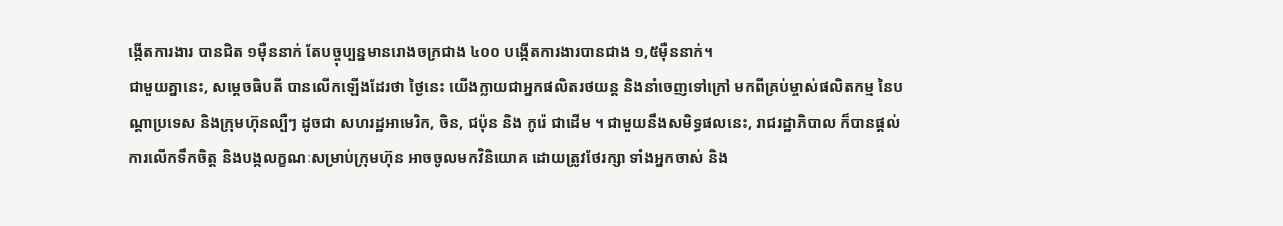ង្កើតការងារ បានជិត ១ម៉ឺននាក់ តែបច្ចុប្បន្នមានរោងចក្រជាង ៤០០ បង្កើតការងារបានជាង ១,៥ម៉ឺននាក់។
ជាមួយគ្នានេះ, សម្តេចធិបតី បានលើកឡើងដែរថា ថ្ងៃនេះ យើងក្លាយជាអ្នកផលិតរថយន្ត និងនាំចេញទៅក្រៅ មកពីគ្រប់ម្ចាស់ផលិតកម្ម នៃបណ្តាប្រទេស និងក្រុមហ៊ុនល្បឺៗ ដូចជា សហរដ្ឋអាមេរិក, ចិន, ជប៉ុន និង កូរ៉េ ជាដើម ។ ជាមួយនឹងសមិទ្ធផលនេះ, រាជរដ្ឋាភិបាល ក៏បានផ្តល់ការលើកទឹកចិត្ត និងបង្កលក្ខណៈសម្រាប់ក្រុមហ៊ុន អាចចូលមកវិនិយោគ ដោយត្រូវថែរក្សា ទាំងអ្នកចាស់ និង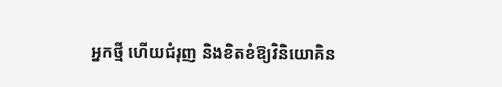អ្នកថ្មី ហើយជំរុញ និងខិតខំឱ្យវិនិយោគិន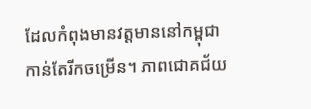ដែលកំពុងមានវត្តមាននៅកម្ពុជា កាន់តែរីកចម្រើន។ ភាពជោគជ័យ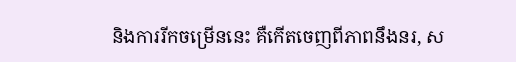និងការរីកចម្រើននេះ គឺកើតចេញពីភាពនឹងនរ, ស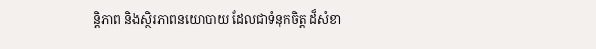ន្តិភាព និងស្ថិរភាពនយោបាយ ដែលជាទំនុកចិត្ត ដ៏សំខា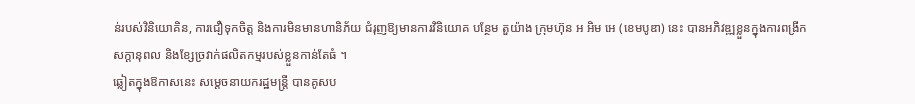ន់របស់វិនិយោគិន, ការជឿទុកចិត្ត និងការមិនមានហានិភ័យ ជំរុញឱ្យមានការវិនិយោគ បន្ថែម តួយ៉ាង ក្រុមហ៊ុន អ អិម អេ (ខេមបូឌា) នេះ បានអភិវឌ្ឍខ្លួនក្នុងការពង្រីកសក្តានុពល និងខ្សែច្រវាក់ផលិតកម្មរបស់ខ្លួនកាន់តែធំ ។
ឆ្លៀតក្នុងឱកាសនេះ សម្តេចនាយករដ្ឋមន្ត្រី បានគូសប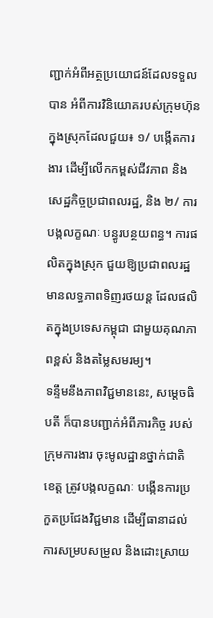ញ្ជាក់អំពីអត្ថប្រយោជន៍ដែលទទួលបាន អំពីការវិនិយោគរបស់ក្រុមហ៊ុនក្នុងស្រុកដែលជួយ៖ ១/ បង្កើតការងារ ដើម្បីលើកកម្ពស់ជីវភាព និងសេដ្ឋកិច្ចប្រជាពលរដ្ឋ, និង ២/ ការបង្កលក្ខណៈ បន្ធូរបន្ថយពន្ធ។ ការផលិតក្នុងស្រុក ជួយឱ្យប្រជាពលរដ្ឋមានលទ្ធភាពទិញរថយន្ត ដែលផលិតក្នុងប្រទេសកម្ពុជា ជាមួយគុណភាពខ្ពស់ និងតម្លៃសមរម្យ។
ទន្ទឹមនឹងភាពវិជ្ជមាននេះ, សម្តេចធិបតី ក៏បានបញ្ជាក់អំពីភារកិច្ច របស់ក្រុមការងារ ចុះមូលដ្ឋានថ្នាក់ជាតិ ខេត្ត ត្រូវបង្កលក្ខណៈ បង្កើនការប្រកួតប្រជែងវិជ្ជមាន ដើម្បីធានាដល់ការសម្របសម្រួល និងដោះស្រាយ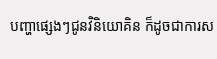បញ្ហាផ្សេងៗជូនវិនិយោគិន ក៏ដូចជាការស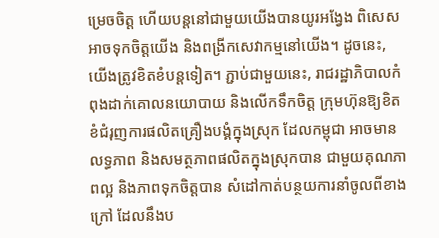ម្រេចចិត្ត ហើយបន្តនៅជាមួយយើងបានយូរអង្វែង ពិសេស អាចទុកចិត្តយើង និងពង្រីកសេវាកម្មនៅយើង។ ដូចនេះ, យើងត្រូវខិតខំបន្តទៀត។ ភ្ជាប់ជាមួយនេះ, រាជរដ្ឋាភិបាលកំពុងដាក់គោលនយោបាយ និងលើកទឹកចិត្ត ក្រុមហ៊ុនឱ្យខិតខំជំរុញការផលិតគ្រឿងបង្គំក្នុងស្រុក ដែលកម្ពុជា អាចមានលទ្ធភាព និងសមត្ថភាពផលិតក្នុងស្រុកបាន ជាមួយគុណភាពល្អ និងភាពទុកចិត្តបាន សំដៅកាត់បន្ថយការនាំចូលពីខាងក្រៅ ដែលនឹងប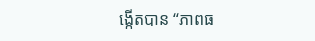ង្កើតបាន “ភាពធ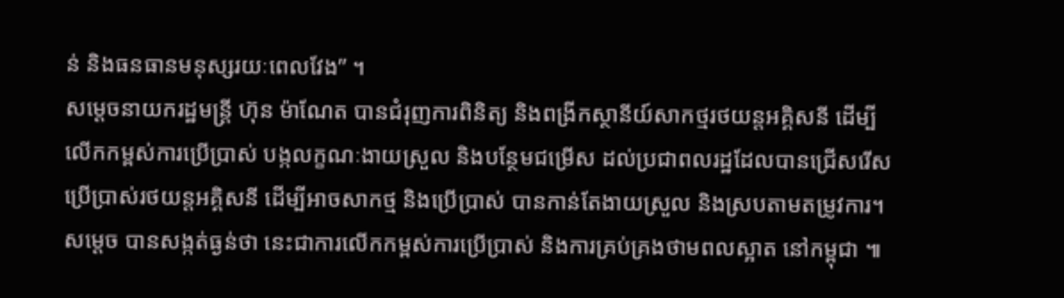ន់ និងធនធានមនុស្សរយៈពេលវែង” ។
សម្តេចនាយករដ្ឋមន្ត្រី ហ៊ុន ម៉ាណែត បានជំរុញការពិនិត្យ និងពង្រីកស្ថានីយ៍សាកថ្មរថយន្តអគ្គិសនី ដើម្បីលើកកម្ពស់ការប្រើប្រាស់ បង្កលក្ខណៈងាយស្រួល និងបន្ថែមជម្រើស ដល់ប្រជាពលរដ្ឋដែលបានជ្រើសរើសប្រើប្រាស់រថយន្តអគ្គិសនី ដើម្បីអាចសាកថ្ម និងប្រើប្រាស់ បានកាន់តែងាយស្រួល និងស្របតាមតម្រូវការ។ សម្តេច បានសង្កត់ធ្ងន់ថា នេះជាការលើកកម្ពស់ការប្រើប្រាស់ និងការគ្រប់គ្រងថាមពលស្អាត នៅកម្ពុជា ៕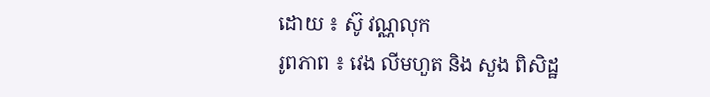ដោយ ៖ ស៊ូ វណ្ណលុក
រូពភាព ៖ វេង លីមហួត និង សួង ពិសិដ្ឋ